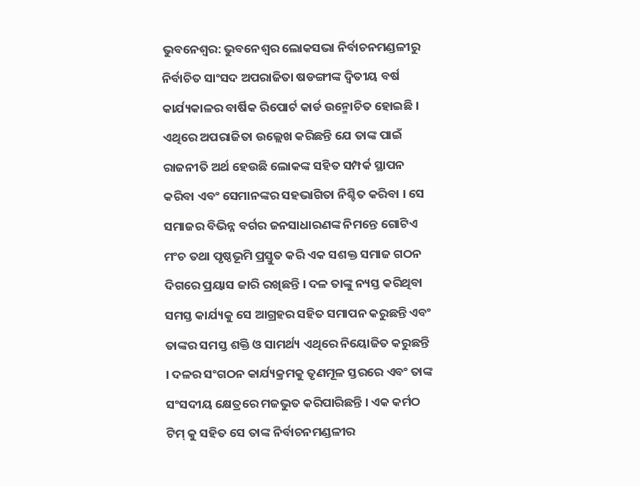ଭୁବନେଶ୍ୱର: ଭୁବନେଶ୍ୱର ଲୋକସଭା ନିର୍ବାଚନମଣ୍ଡଳୀରୁ ନିର୍ବାଚିତ ସାଂସଦ ଅପରାଜିତା ଷଡଙ୍ଗୀଙ୍କ ଦ୍ୱିତୀୟ ବର୍ଷ କାର୍ଯ୍ୟକାଳର ବାର୍ଷିକ ରିପୋର୍ଟ କାର୍ଡ ଉନ୍ମୋଚିତ ହୋଇଛି । ଏଥିରେ ଅପରାଜିତା ଉଲ୍ଲେଖ କରିଛନ୍ତି ଯେ ତାଙ୍କ ପାଇଁ ରାଜନୀତି ଅର୍ଥ ହେଉଛି ଲୋକଙ୍କ ସହିତ ସମ୍ପର୍କ ସ୍ଥାପନ କରିବା ଏବଂ ସେମାନଙ୍କର ସହଭାଗିତା ନିଶ୍ଚିତ କରିବା । ସେ ସମାଜର ବିଭିନ୍ନ ବର୍ଗର ଜନସାଧାରଣଙ୍କ ନିମନ୍ତେ ଗୋଟିଏ ମଂଚ ତଥା ପୃଷ୍ଠଭୂମି ପ୍ରସ୍ତୁତ କରି ଏକ ସଶକ୍ତ ସମାଜ ଗଠନ ଦିଗରେ ପ୍ରୟାସ ଜାରି ରଖିଛନ୍ତି । ଦଳ ତାଙ୍କୁ ନ୍ୟସ୍ତ କରିଥିବା ସମସ୍ତ କାର୍ଯ୍ୟକୁ ସେ ଆଗ୍ରହର ସହିତ ସମାପନ କରୁଛନ୍ତି ଏବଂ ତାଙ୍କର ସମସ୍ତ ଶକ୍ତି ଓ ସାମର୍ଥ୍ୟ ଏଥିରେ ନିୟୋଜିତ କରୁଛନ୍ତି । ଦଳର ସଂଗଠନ କାର୍ଯ୍ୟକ୍ରମକୁ ତୃଣମୂଳ ସ୍ତରରେ ଏବଂ ତାଙ୍କ ସଂସଦୀୟ କ୍ଷେତ୍ରରେ ମଜଭୁତ କରିପାରିଛନ୍ତି । ଏକ କର୍ମଠ ଟିମ୍ କୁ ସହିତ ସେ ତାଙ୍କ ନିର୍ବାଚନମଣ୍ଡଳୀର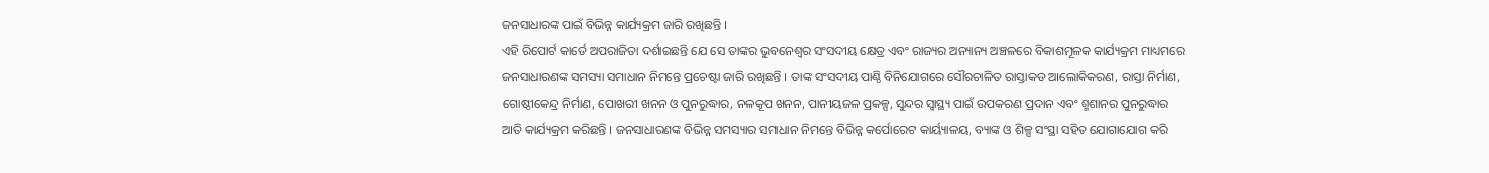ଜନସାଧାରଙ୍କ ପାଇଁ ବିଭିନ୍ନ କାର୍ଯ୍ୟକ୍ରମ ଜାରି ରଖିଛନ୍ତି ।
ଏହି ରିପୋର୍ଟ କାର୍ଡେ ଅପରାଜିତା ଦର୍ଶାଇଛନ୍ତି ଯେ ସେ ତାଙ୍କର ଭୁବନେଶ୍ୱର ସଂସଦୀୟ କ୍ଷେତ୍ର ଏବଂ ରାଜ୍ୟର ଅନ୍ୟାନ୍ୟ ଅଞ୍ଚଳରେ ବିକାଶମୂଳକ କାର୍ଯ୍ୟକ୍ରମ ମାଧ୍ୟମରେ ଜନସାଧାରଣଙ୍କ ସମସ୍ୟା ସମାଧାନ ନିମନ୍ତେ ପ୍ରଚେଷ୍ଟା ଜାରି ରଖିଛନ୍ତି । ତାଙ୍କ ସଂସଦୀୟ ପାଣ୍ଠି ବିନିଯୋଗରେ ସୌରଚାଳିତ ରାସ୍ତାକଡ ଆଲୋକିକରଣ, ରାସ୍ତା ନିର୍ମାଣ, ଗୋଷ୍ଠୀକେନ୍ଦ୍ର ନିର୍ମାଣ, ପୋଖରୀ ଖନନ ଓ ପୁନରୁଦ୍ଧାର, ନଳକୂପ ଖନନ, ପାନୀୟଜଳ ପ୍ରକଳ୍ପ, ସୁନ୍ଦର ସ୍ୱାସ୍ଥ୍ୟ ପାଇଁ ଉପକରଣ ପ୍ରଦାନ ଏବଂ ଶ୍ମଶାନର ପୁନରୁଦ୍ଧାର ଆତି କାର୍ଯ୍ୟକ୍ରମ କରିଛନ୍ତି । ଜନସାଧାରଣଙ୍କ ବିଭିନ୍ନ ସମସ୍ୟାର ସମାଧାନ ନିମନ୍ତେ ବିଭିନ୍ନ କର୍ପୋରେଟ କାର୍ୟ୍ୟାଳୟ, ବ୍ୟାଙ୍କ ଓ ଶିଳ୍ପ ସଂସ୍ଥା ସହିତ ଯୋଗାଯୋଗ କରି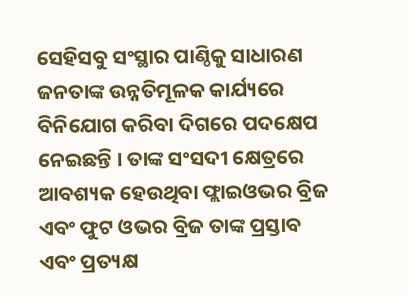ସେହିସବୁ ସଂସ୍ଥାର ପାଣ୍ଠିକୁ ସାଧାରଣ ଜନତାଙ୍କ ଉନ୍ନତିମୂଳକ କାର୍ଯ୍ୟରେ ବିନିଯୋଗ କରିବା ଦିଗରେ ପଦକ୍ଷେପ ନେଇଛନ୍ତି । ତାଙ୍କ ସଂସଦୀ କ୍ଷେତ୍ରରେ ଆବଶ୍ୟକ ହେଉଥିବା ଫ୍ଲାଇଓଭର ବ୍ରିଜ ଏବଂ ଫୁଟ ଓଭର ବ୍ରିଜ ତାଙ୍କ ପ୍ରସ୍ତାବ ଏବଂ ପ୍ରତ୍ୟକ୍ଷ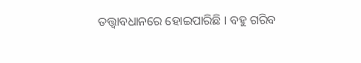ତତ୍ତ୍ୱାବଧାନରେ ହୋଇପାରିଛି । ବହୁ ଗରିବ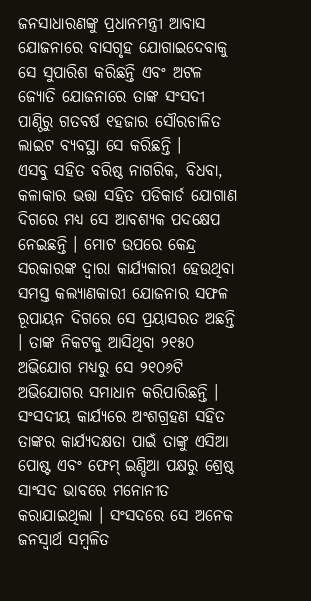ଜନସାଧାରଣଙ୍କୁ ପ୍ରଧାନମନ୍ତ୍ରୀ ଆବାସ ଯୋଜନାରେ ବାସଗୃହ ଯୋଗାଇଦେବାକୁ ସେ ସୁପାରିଶ କରିଛନ୍ତି ଏବଂ ଅଟଳ ଜ୍ୟୋତି ଯୋଜନାରେ ତାଙ୍କ ସଂସଦୀ ପାଣ୍ଠିରୁ ଗତବର୍ଷ ୧ହଜାର ସୌରଚାଳିତ ଲାଇଟ ବ୍ୟବସ୍ଥା ସେ କରିଛନ୍ତି ।
ଏସବୁ ସହିତ ବରିଷ୍ଠ ନାଗରିକ, ବିଧବା, କଳାକାର ଭତ୍ତା ସହିତ ପଡିକାର୍ଡ ଯୋଗାଣ ଦିଗରେ ମଧ୍ୟ ସେ ଆବଶ୍ୟକ ପଦକ୍ଷେପ ନେଇଛନ୍ତି । ମୋଟ ଉପରେ କେନ୍ଦ୍ର ସରକାରଙ୍କ ଦ୍ୱାରା କାର୍ଯ୍ୟକାରୀ ହେଉଥିବା ସମସ୍ତ କଲ୍ୟାଣକାରୀ ଯୋଜନାର ସଫଳ ରୂପାୟନ ଦିଗରେ ସେ ପ୍ରୟାସରତ ଅଛନ୍ତି । ତାଙ୍କ ନିକଟକୁ ଆସିଥିବା ୨୧୫୦ ଅଭିଯୋଗ ମଧ୍ୟରୁ ସେ ୨୧୦୬ଟି ଅଭିଯୋଗର ସମାଧାନ କରିପାରିଛନ୍ତି । ସଂସଦୀୟ କାର୍ଯ୍ୟରେ ଅଂଶଗ୍ରହଣ ସହିତ ତାଙ୍କର କାର୍ଯ୍ୟଦକ୍ଷତା ପାଇଁ ତାଙ୍କୁ ଏସିଆ ପୋଷ୍ଟ ଏବଂ ଫେମ୍ ଇଣ୍ଡିଆ ପକ୍ଷରୁ ଶ୍ରେଷ୍ଠ ସାଂସଦ ଭାବରେ ମନୋନୀତ କରାଯାଇଥିଲା । ସଂସଦରେ ସେ ଅନେକ ଜନସ୍ୱାର୍ଥ ସମ୍ବଳିତ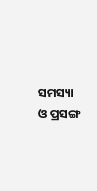ସମସ୍ୟା ଓ ପ୍ରସଙ୍ଗ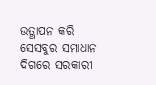ଉତ୍ଥାପନ କରି ସେସବୁର ସମାଧାନ ଦିଗରେ ସରକାରୀ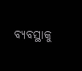ବ୍ୟବସ୍ଥାକୁ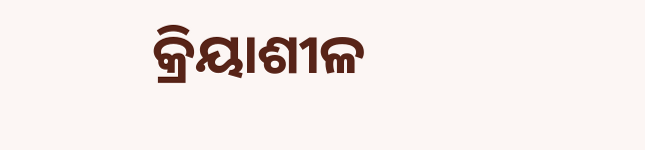କ୍ରିୟାଶୀଳ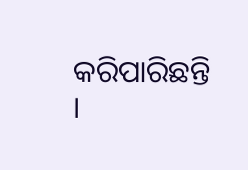କରିପାରିଛନ୍ତି ।